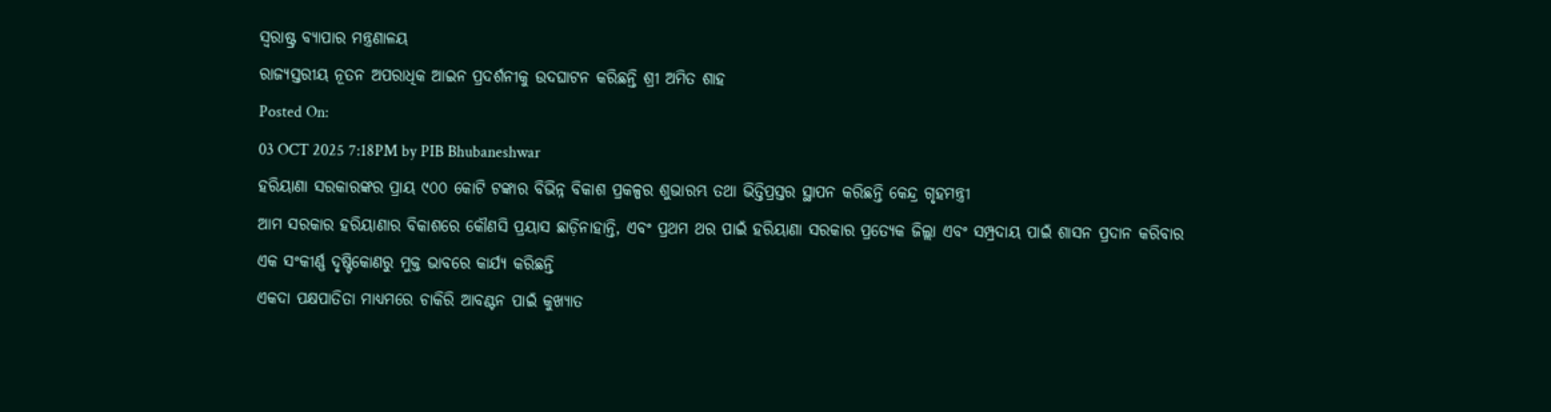ସ୍ଵରାଷ୍ଟ୍ର ବ୍ୟାପାର ମନ୍ତ୍ରଣାଳୟ
ରାଜ୍ୟସ୍ତରୀୟ ନୂତନ ଅପରାଧିକ ଆଇନ ପ୍ରଦର୍ଶନୀକୁ ଉଦଘାଟନ କରିଛନ୍ତି ଶ୍ରୀ ଅମିତ ଶାହ
Posted On:
03 OCT 2025 7:18PM by PIB Bhubaneshwar
ହରିୟାଣା ସରକାରଙ୍କର ପ୍ରାୟ ୯୦୦ କୋଟି ଟଙ୍କାର ବିଭିନ୍ନ ବିକାଶ ପ୍ରକଳ୍ପର ଶୁଭାରମ୍ଭ ତଥା ଭିତ୍ତିପ୍ରସ୍ତର ସ୍ଥାପନ କରିଛନ୍ତି କେନ୍ଦ୍ର ଗୃହମନ୍ତ୍ରୀ
ଆମ ସରକାର ହରିୟାଣାର ବିକାଶରେ କୌଣସି ପ୍ରୟାସ ଛାଡ଼ିନାହାନ୍ତି, ଏବଂ ପ୍ରଥମ ଥର ପାଇଁ ହରିୟାଣା ସରକାର ପ୍ରତ୍ୟେକ ଜିଲ୍ଲା ଏବଂ ସମ୍ପ୍ରଦାୟ ପାଇଁ ଶାସନ ପ୍ରଦାନ କରିବାର ଏକ ସଂକୀର୍ଣ୍ଣ ଦୃଷ୍ଟିକୋଣରୁ ମୁକ୍ତ ଭାବରେ କାର୍ଯ୍ୟ କରିଛନ୍ତି
ଏକଦା ପକ୍ଷପାତିତା ମାଧ୍ୟମରେ ଚାକିରି ଆବଣ୍ଟନ ପାଇଁ କୁଖ୍ୟାତ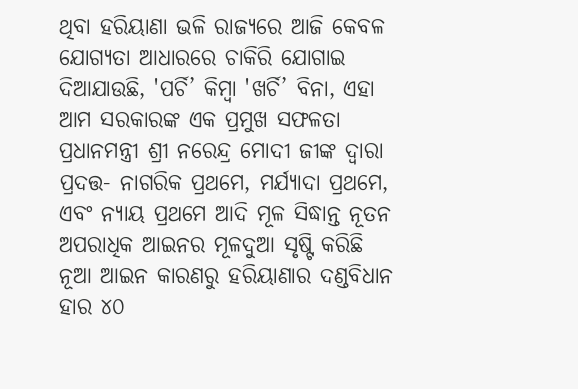ଥିବା ହରିୟାଣା ଭଳି ରାଜ୍ୟରେ ଆଜି କେବଳ ଯୋଗ୍ୟତା ଆଧାରରେ ଚାକିରି ଯୋଗାଇ ଦିଆଯାଉଛି, 'ପର୍ଚି’ କିମ୍ବା 'ଖର୍ଚି’ ବିନା, ଏହା ଆମ ସରକାରଙ୍କ ଏକ ପ୍ରମୁଖ ସଫଳତା
ପ୍ରଧାନମନ୍ତ୍ରୀ ଶ୍ରୀ ନରେନ୍ଦ୍ର ମୋଦୀ ଜୀଙ୍କ ଦ୍ୱାରା ପ୍ରଦତ୍ତ- ନାଗରିକ ପ୍ରଥମେ, ମର୍ଯ୍ୟାଦା ପ୍ରଥମେ, ଏବଂ ନ୍ୟାୟ ପ୍ରଥମେ ଆଦି ମୂଳ ସିଦ୍ଧାନ୍ତ ନୂତନ ଅପରାଧିକ ଆଇନର ମୂଳଦୁଆ ସୃଷ୍ଟି କରିଛି
ନୂଆ ଆଇନ କାରଣରୁ ହରିୟାଣାର ଦଣ୍ଡବିଧାନ ହାର ୪୦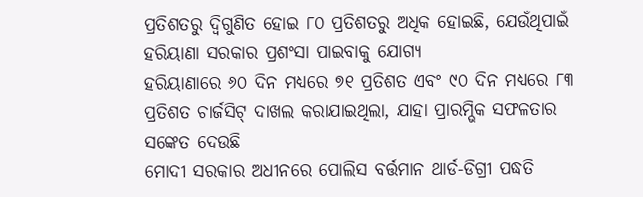ପ୍ରତିଶତରୁ ଦ୍ୱିଗୁଣିତ ହୋଇ ୮୦ ପ୍ରତିଶତରୁ ଅଧିକ ହୋଇଛି, ଯେଉଁଥିପାଇଁ ହରିୟାଣା ସରକାର ପ୍ରଶଂସା ପାଇବାକୁ ଯୋଗ୍ୟ
ହରିୟାଣାରେ ୬୦ ଦିନ ମଧ୍ୟରେ ୭୧ ପ୍ରତିଶତ ଏବଂ ୯୦ ଦିନ ମଧ୍ୟରେ ୮୩ ପ୍ରତିଶତ ଚାର୍ଜସିଟ୍ ଦାଖଲ କରାଯାଇଥିଲା, ଯାହା ପ୍ରାରମ୍ଭିକ ସଫଳତାର ସଙ୍କେତ ଦେଉଛି
ମୋଦୀ ସରକାର ଅଧୀନରେ ପୋଲିସ ବର୍ତ୍ତମାନ ଥାର୍ଡ-ଡିଗ୍ରୀ ପଦ୍ଧତି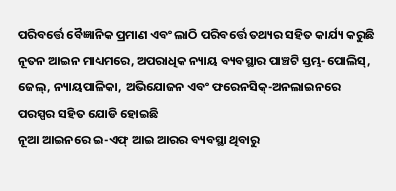ପରିବର୍ତ୍ତେ ବୈଜ୍ଞାନିକ ପ୍ରମାଣ ଏବଂ ଲାଠି ପରିବର୍ତ୍ତେ ତଥ୍ୟର ସହିତ କାର୍ଯ୍ୟ କରୁଛି
ନୂତନ ଆଇନ ମାଧ୍ୟମରେ, ଅପରାଧିକ ନ୍ୟାୟ ବ୍ୟବସ୍ଥାର ପାଞ୍ଚଟି ସ୍ତମ୍ଭ-ପୋଲିସ୍, ଜେଲ୍, ନ୍ୟାୟପାଳିକା, ଅଭିଯୋଜନ ଏବଂ ଫରେନସିକ୍-ଅନଲାଇନରେ ପରସ୍ପର ସହିତ ଯୋଡି ହୋଇଛି
ନୂଆ ଆଇନରେ ଇ-ଏଫ୍ ଆଇ ଆରର ବ୍ୟବସ୍ଥା ଥିବାରୁ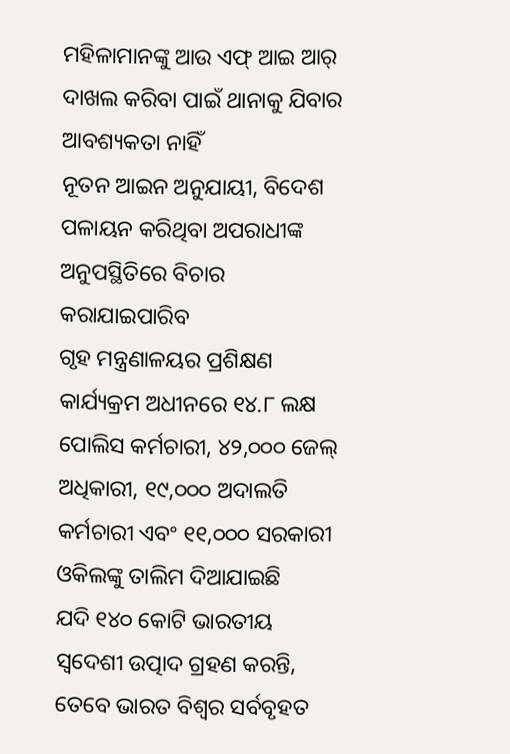ମହିଳାମାନଙ୍କୁ ଆଉ ଏଫ୍ ଆଇ ଆର୍ ଦାଖଲ କରିବା ପାଇଁ ଥାନାକୁ ଯିବାର ଆବଶ୍ୟକତା ନାହିଁ
ନୂତନ ଆଇନ ଅନୁଯାୟୀ, ବିଦେଶ ପଳାୟନ କରିଥିବା ଅପରାଧୀଙ୍କ ଅନୁପସ୍ଥିତିରେ ବିଚାର କରାଯାଇପାରିବ
ଗୃହ ମନ୍ତ୍ରଣାଳୟର ପ୍ରଶିକ୍ଷଣ କାର୍ଯ୍ୟକ୍ରମ ଅଧୀନରେ ୧୪.୮ ଲକ୍ଷ ପୋଲିସ କର୍ମଚାରୀ, ୪୨,୦୦୦ ଜେଲ୍ ଅଧିକାରୀ, ୧୯,୦୦୦ ଅଦାଲତି କର୍ମଚାରୀ ଏବଂ ୧୧,୦୦୦ ସରକାରୀ ଓକିଲଙ୍କୁ ତାଲିମ ଦିଆଯାଇଛି
ଯଦି ୧୪୦ କୋଟି ଭାରତୀୟ ସ୍ୱଦେଶୀ ଉତ୍ପାଦ ଗ୍ରହଣ କରନ୍ତି, ତେବେ ଭାରତ ବିଶ୍ୱର ସର୍ବବୃହତ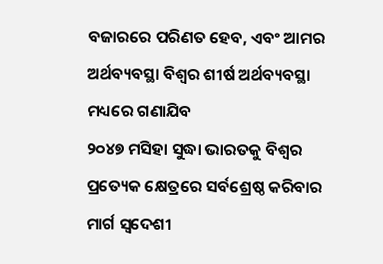ବଜାରରେ ପରିଣତ ହେବ, ଏବଂ ଆମର ଅର୍ଥବ୍ୟବସ୍ଥା ବିଶ୍ୱର ଶୀର୍ଷ ଅର୍ଥବ୍ୟବସ୍ଥା ମଧ୍ୟରେ ଗଣାଯିବ
୨୦୪୭ ମସିହା ସୁଦ୍ଧା ଭାରତକୁ ବିଶ୍ୱର ପ୍ରତ୍ୟେକ କ୍ଷେତ୍ରରେ ସର୍ବଶ୍ରେଷ୍ଠ କରିବାର ମାର୍ଗ ସ୍ୱଦେଶୀ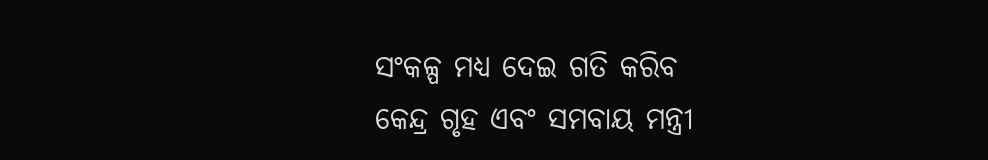ସଂକଳ୍ପ ମଧ୍ୟ ଦେଇ ଗତି କରିବ
କେନ୍ଦ୍ର ଗୃହ ଏବଂ ସମବାୟ ମନ୍ତ୍ରୀ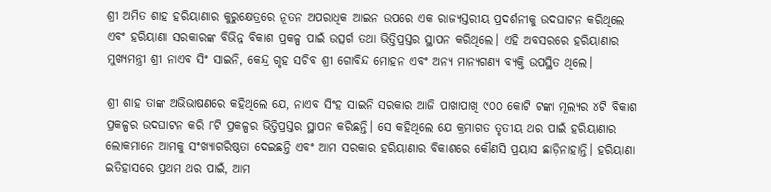ଶ୍ରୀ ଅମିତ ଶାହ ହରିୟାଣାର କୁରୁକ୍ଷେତ୍ରରେ ନୂତନ ଅପରାଧିକ ଆଇନ ଉପରେ ଏକ ରାଜ୍ୟସ୍ତରୀୟ ପ୍ରଦର୍ଶନୀକୁ ଉଦଘାଟନ କରିଥିଲେ ଏବଂ ହରିୟାଣା ସରକାରଙ୍କ ବିଭିନ୍ନ ବିକାଶ ପ୍ରକଳ୍ପ ପାଇଁ ଉତ୍ସର୍ଗ ତଥା ଭିତ୍ତିପ୍ରସ୍ତର ସ୍ଥାପନ କରିଥିଲେ। ଏହି ଅବସରରେ ହରିୟାଣାର ମୁଖ୍ୟମନ୍ତ୍ରୀ ଶ୍ରୀ ନାଏବ ସିଂ ସାଇନି, କେନ୍ଦ୍ର ଗୃହ ସଚିବ ଶ୍ରୀ ଗୋବିନ୍ଦ ମୋହନ ଏବଂ ଅନ୍ୟ ମାନ୍ୟଗଣ୍ୟ ବ୍ୟକ୍ତି ଉପସ୍ଥିତ ଥିଲେ।

ଶ୍ରୀ ଶାହ ତାଙ୍କ ଅଭିଭାଷଣରେ କହିଥିଲେ ଯେ, ନାଏବ ସିଂହ ସାଇନି ସରକାର ଆଜି ପାଖାପାଖି ୯୦୦ କୋଟି ଟଙ୍କା ମୂଲ୍ୟର ୪ଟି ବିକାଶ ପ୍ରକଳ୍ପର ଉଦଘାଟନ କରି ୮ଟି ପ୍ରକଳ୍ପର ଭିତ୍ତିପ୍ରସ୍ତର ସ୍ଥାପନ କରିଛନ୍ତି। ସେ କହିଥିଲେ ଯେ କ୍ରମାଗତ ତୃତୀୟ ଥର ପାଇଁ ହରିୟାଣାର ଲୋକମାନେ ଆମକୁ ସଂଖ୍ୟାଗରିଷ୍ଠତା ଦେଇଛନ୍ତି ଏବଂ ଆମ ସରକାର ହରିୟାଣାର ବିକାଶରେ କୌଣସି ପ୍ରୟାସ ଛାଡ଼ିନାହାନ୍ତି। ହରିୟାଣା ଇତିହାସରେ ପ୍ରଥମ ଥର ପାଇଁ, ଆମ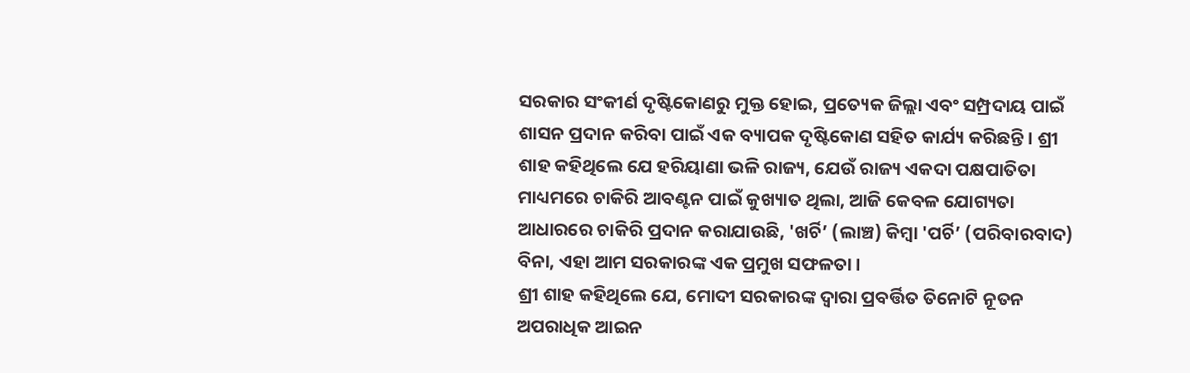ସରକାର ସଂକୀର୍ଣ ଦୃଷ୍ଟିକୋଣରୁ ମୁକ୍ତ ହୋଇ, ପ୍ରତ୍ୟେକ ଜିଲ୍ଲା ଏବଂ ସମ୍ପ୍ରଦାୟ ପାଇଁ ଶାସନ ପ୍ରଦାନ କରିବା ପାଇଁ ଏକ ବ୍ୟାପକ ଦୃଷ୍ଟିକୋଣ ସହିତ କାର୍ଯ୍ୟ କରିଛନ୍ତି। ଶ୍ରୀ ଶାହ କହିଥିଲେ ଯେ ହରିୟାଣା ଭଳି ରାଜ୍ୟ, ଯେଉଁ ରାଜ୍ୟ ଏକଦା ପକ୍ଷପାତିତା ମାଧ୍ୟମରେ ଚାକିରି ଆବଣ୍ଟନ ପାଇଁ କୁଖ୍ୟାତ ଥିଲା, ଆଜି କେବଳ ଯୋଗ୍ୟତା ଆଧାରରେ ଚାକିରି ପ୍ରଦାନ କରାଯାଉଛି, 'ଖର୍ଚି’ (ଲାଞ୍ଚ) କିମ୍ବା 'ପର୍ଚି’ (ପରିବାରବାଦ) ବିନା, ଏହା ଆମ ସରକାରଙ୍କ ଏକ ପ୍ରମୁଖ ସଫଳତା।
ଶ୍ରୀ ଶାହ କହିଥିଲେ ଯେ, ମୋଦୀ ସରକାରଙ୍କ ଦ୍ୱାରା ପ୍ରବର୍ତ୍ତିତ ତିନୋଟି ନୂତନ ଅପରାଧିକ ଆଇନ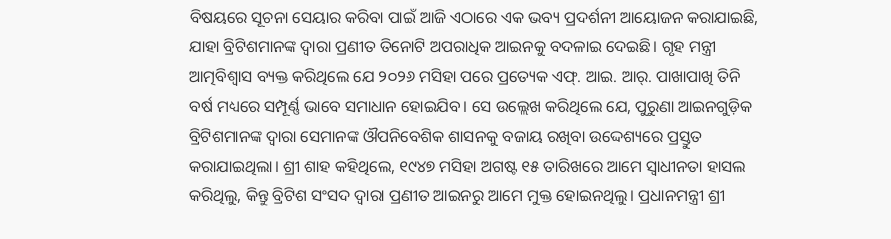ବିଷୟରେ ସୂଚନା ସେୟାର କରିବା ପାଇଁ ଆଜି ଏଠାରେ ଏକ ଭବ୍ୟ ପ୍ରଦର୍ଶନୀ ଆୟୋଜନ କରାଯାଇଛି, ଯାହା ବ୍ରିଟିଶମାନଙ୍କ ଦ୍ୱାରା ପ୍ରଣୀତ ତିନୋଟି ଅପରାଧିକ ଆଇନକୁ ବଦଳାଇ ଦେଇଛି। ଗୃହ ମନ୍ତ୍ରୀ ଆତ୍ମବିଶ୍ୱାସ ବ୍ୟକ୍ତ କରିଥିଲେ ଯେ ୨୦୨୬ ମସିହା ପରେ ପ୍ରତ୍ୟେକ ଏଫ୍. ଆଇ. ଆର୍. ପାଖାପାଖି ତିନି ବର୍ଷ ମଧ୍ୟରେ ସମ୍ପୂର୍ଣ୍ଣ ଭାବେ ସମାଧାନ ହୋଇଯିବ। ସେ ଉଲ୍ଲେଖ କରିଥିଲେ ଯେ, ପୁରୁଣା ଆଇନଗୁଡ଼ିକ ବ୍ରିଟିଶମାନଙ୍କ ଦ୍ୱାରା ସେମାନଙ୍କ ଔପନିବେଶିକ ଶାସନକୁ ବଜାୟ ରଖିବା ଉଦ୍ଦେଶ୍ୟରେ ପ୍ରସ୍ତୁତ କରାଯାଇଥିଲା। ଶ୍ରୀ ଶାହ କହିଥିଲେ, ୧୯୪୭ ମସିହା ଅଗଷ୍ଟ ୧୫ ତାରିଖରେ ଆମେ ସ୍ୱାଧୀନତା ହାସଲ କରିଥିଲୁ, କିନ୍ତୁ ବ୍ରିଟିଶ ସଂସଦ ଦ୍ୱାରା ପ୍ରଣୀତ ଆଇନରୁ ଆମେ ମୁକ୍ତ ହୋଇନଥିଲୁ। ପ୍ରଧାନମନ୍ତ୍ରୀ ଶ୍ରୀ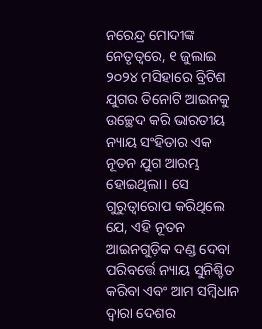ନରେନ୍ଦ୍ର ମୋଦୀଙ୍କ ନେତୃତ୍ୱରେ, ୧ ଜୁଲାଇ ୨୦୨୪ ମସିହାରେ ବ୍ରିଟିଶ ଯୁଗର ତିନୋଟି ଆଇନକୁ ଉଚ୍ଛେଦ କରି ଭାରତୀୟ ନ୍ୟାୟ ସଂହିତାର ଏକ ନୂତନ ଯୁଗ ଆରମ୍ଭ ହୋଇଥିଲା। ସେ ଗୁରୁତ୍ୱାରୋପ କରିଥିଲେ ଯେ, ଏହି ନୂତନ ଆଇନଗୁଡ଼ିକ ଦଣ୍ଡ ଦେବା ପରିବର୍ତ୍ତେ ନ୍ୟାୟ ସୁନିଶ୍ଚିତ କରିବା ଏବଂ ଆମ ସମ୍ବିଧାନ ଦ୍ୱାରା ଦେଶର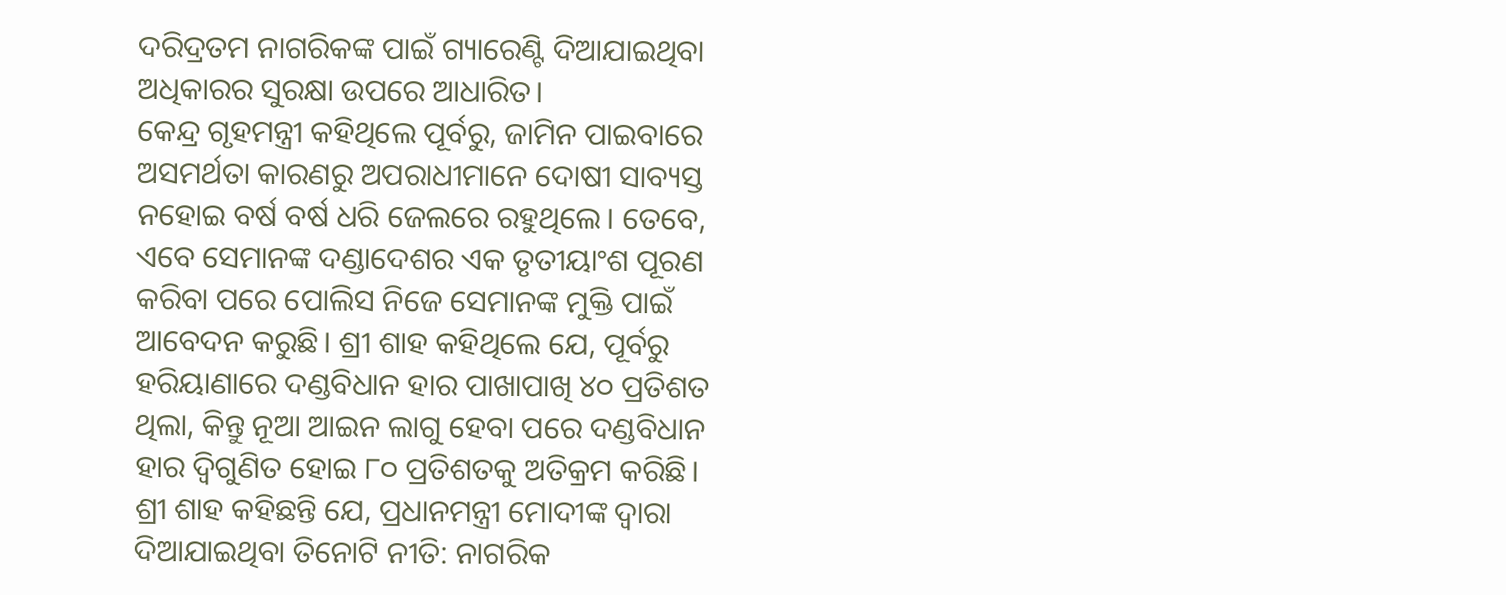ଦରିଦ୍ରତମ ନାଗରିକଙ୍କ ପାଇଁ ଗ୍ୟାରେଣ୍ଟି ଦିଆଯାଇଥିବା ଅଧିକାରର ସୁରକ୍ଷା ଉପରେ ଆଧାରିତ।
କେନ୍ଦ୍ର ଗୃହମନ୍ତ୍ରୀ କହିଥିଲେ ପୂର୍ବରୁ, ଜାମିନ ପାଇବାରେ ଅସମର୍ଥତା କାରଣରୁ ଅପରାଧୀମାନେ ଦୋଷୀ ସାବ୍ୟସ୍ତ ନହୋଇ ବର୍ଷ ବର୍ଷ ଧରି ଜେଲରେ ରହୁଥିଲେ। ତେବେ, ଏବେ ସେମାନଙ୍କ ଦଣ୍ଡାଦେଶର ଏକ ତୃତୀୟାଂଶ ପୂରଣ କରିବା ପରେ ପୋଲିସ ନିଜେ ସେମାନଙ୍କ ମୁକ୍ତି ପାଇଁ ଆବେଦନ କରୁଛି। ଶ୍ରୀ ଶାହ କହିଥିଲେ ଯେ, ପୂର୍ବରୁ ହରିୟାଣାରେ ଦଣ୍ଡବିଧାନ ହାର ପାଖାପାଖି ୪୦ ପ୍ରତିଶତ ଥିଲା, କିନ୍ତୁ ନୂଆ ଆଇନ ଲାଗୁ ହେବା ପରେ ଦଣ୍ଡବିଧାନ ହାର ଦ୍ୱିଗୁଣିତ ହୋଇ ୮୦ ପ୍ରତିଶତକୁ ଅତିକ୍ରମ କରିଛି।
ଶ୍ରୀ ଶାହ କହିଛନ୍ତି ଯେ, ପ୍ରଧାନମନ୍ତ୍ରୀ ମୋଦୀଙ୍କ ଦ୍ୱାରା ଦିଆଯାଇଥିବା ତିନୋଟି ନୀତି: ନାଗରିକ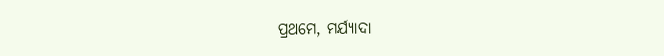ପ୍ରଥମେ, ମର୍ଯ୍ୟାଦା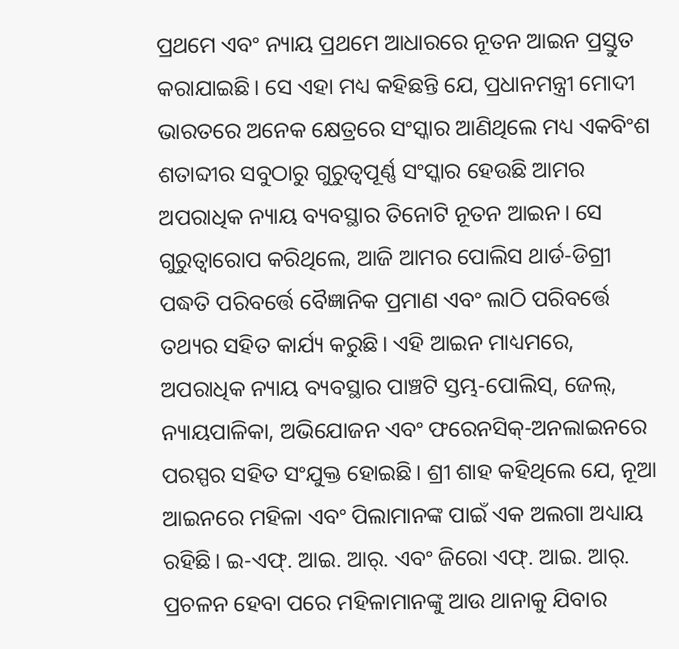ପ୍ରଥମେ ଏବଂ ନ୍ୟାୟ ପ୍ରଥମେ ଆଧାରରେ ନୂତନ ଆଇନ ପ୍ରସ୍ତୁତ କରାଯାଇଛି। ସେ ଏହା ମଧ୍ୟ କହିଛନ୍ତି ଯେ, ପ୍ରଧାନମନ୍ତ୍ରୀ ମୋଦୀ ଭାରତରେ ଅନେକ କ୍ଷେତ୍ରରେ ସଂସ୍କାର ଆଣିଥିଲେ ମଧ୍ୟ ଏକବିଂଶ ଶତାବ୍ଦୀର ସବୁଠାରୁ ଗୁରୁତ୍ୱପୂର୍ଣ୍ଣ ସଂସ୍କାର ହେଉଛି ଆମର ଅପରାଧିକ ନ୍ୟାୟ ବ୍ୟବସ୍ଥାର ତିନୋଟି ନୂତନ ଆଇନ। ସେ ଗୁରୁତ୍ୱାରୋପ କରିଥିଲେ, ଆଜି ଆମର ପୋଲିସ ଥାର୍ଡ-ଡିଗ୍ରୀ ପଦ୍ଧତି ପରିବର୍ତ୍ତେ ବୈଜ୍ଞାନିକ ପ୍ରମାଣ ଏବଂ ଲାଠି ପରିବର୍ତ୍ତେ ତଥ୍ୟର ସହିତ କାର୍ଯ୍ୟ କରୁଛି। ଏହି ଆଇନ ମାଧ୍ୟମରେ, ଅପରାଧିକ ନ୍ୟାୟ ବ୍ୟବସ୍ଥାର ପାଞ୍ଚଟି ସ୍ତମ୍ଭ-ପୋଲିସ୍, ଜେଲ୍, ନ୍ୟାୟପାଳିକା, ଅଭିଯୋଜନ ଏବଂ ଫରେନସିକ୍-ଅନଲାଇନରେ ପରସ୍ପର ସହିତ ସଂଯୁକ୍ତ ହୋଇଛି। ଶ୍ରୀ ଶାହ କହିଥିଲେ ଯେ, ନୂଆ ଆଇନରେ ମହିଳା ଏବଂ ପିଲାମାନଙ୍କ ପାଇଁ ଏକ ଅଲଗା ଅଧ୍ୟାୟ ରହିଛି। ଇ-ଏଫ୍. ଆଇ. ଆର୍. ଏବଂ ଜିରୋ ଏଫ୍. ଆଇ. ଆର୍. ପ୍ରଚଳନ ହେବା ପରେ ମହିଳାମାନଙ୍କୁ ଆଉ ଥାନାକୁ ଯିବାର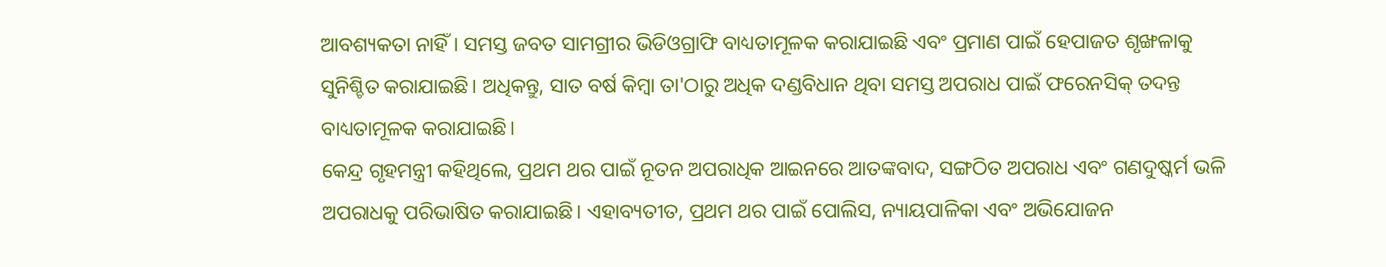ଆବଶ୍ୟକତା ନାହିଁ। ସମସ୍ତ ଜବତ ସାମଗ୍ରୀର ଭିଡିଓଗ୍ରାଫି ବାଧ୍ୟତାମୂଳକ କରାଯାଇଛି ଏବଂ ପ୍ରମାଣ ପାଇଁ ହେପାଜତ ଶୃଙ୍ଖଳାକୁ ସୁନିଶ୍ଚିତ କରାଯାଇଛି। ଅଧିକନ୍ତୁ, ସାତ ବର୍ଷ କିମ୍ବା ତା'ଠାରୁ ଅଧିକ ଦଣ୍ଡବିଧାନ ଥିବା ସମସ୍ତ ଅପରାଧ ପାଇଁ ଫରେନସିକ୍ ତଦନ୍ତ ବାଧ୍ୟତାମୂଳକ କରାଯାଇଛି।
କେନ୍ଦ୍ର ଗୃହମନ୍ତ୍ରୀ କହିଥିଲେ, ପ୍ରଥମ ଥର ପାଇଁ ନୂତନ ଅପରାଧିକ ଆଇନରେ ଆତଙ୍କବାଦ, ସଙ୍ଗଠିତ ଅପରାଧ ଏବଂ ଗଣଦୁଷ୍କର୍ମ ଭଳି ଅପରାଧକୁ ପରିଭାଷିତ କରାଯାଇଛି। ଏହାବ୍ୟତୀତ, ପ୍ରଥମ ଥର ପାଇଁ ପୋଲିସ, ନ୍ୟାୟପାଳିକା ଏବଂ ଅଭିଯୋଜନ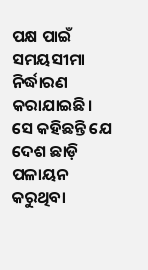ପକ୍ଷ ପାଇଁ ସମୟସୀମା ନିର୍ଦ୍ଧାରଣ କରାଯାଇଛି। ସେ କହିଛନ୍ତି ଯେ ଦେଶ ଛାଡ଼ି ପଳାୟନ କରୁଥିବା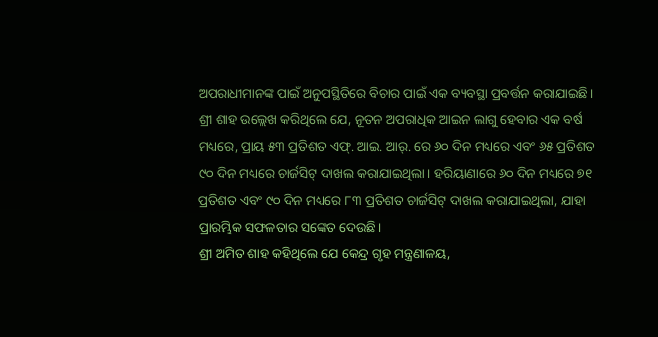ଅପରାଧୀମାନଙ୍କ ପାଇଁ ଅନୁପସ୍ଥିତିରେ ବିଚାର ପାଇଁ ଏକ ବ୍ୟବସ୍ଥା ପ୍ରବର୍ତ୍ତନ କରାଯାଇଛି। ଶ୍ରୀ ଶାହ ଉଲ୍ଲେଖ କରିଥିଲେ ଯେ, ନୂତନ ଅପରାଧିକ ଆଇନ ଲାଗୁ ହେବାର ଏକ ବର୍ଷ ମଧ୍ୟରେ, ପ୍ରାୟ ୫୩ ପ୍ରତିଶତ ଏଫ୍. ଆଇ. ଆର୍. ରେ ୬୦ ଦିନ ମଧ୍ୟରେ ଏବଂ ୬୫ ପ୍ରତିଶତ ୯୦ ଦିନ ମଧ୍ୟରେ ଚାର୍ଜସିଟ୍ ଦାଖଲ କରାଯାଇଥିଲା। ହରିୟାଣାରେ ୬୦ ଦିନ ମଧ୍ୟରେ ୭୧ ପ୍ରତିଶତ ଏବଂ ୯୦ ଦିନ ମଧ୍ୟରେ ୮୩ ପ୍ରତିଶତ ଚାର୍ଜସିଟ୍ ଦାଖଲ କରାଯାଇଥିଲା, ଯାହା ପ୍ରାରମ୍ଭିକ ସଫଳତାର ସଙ୍କେତ ଦେଉଛି।
ଶ୍ରୀ ଅମିତ ଶାହ କହିଥିଲେ ଯେ କେନ୍ଦ୍ର ଗୃହ ମନ୍ତ୍ରଣାଳୟ,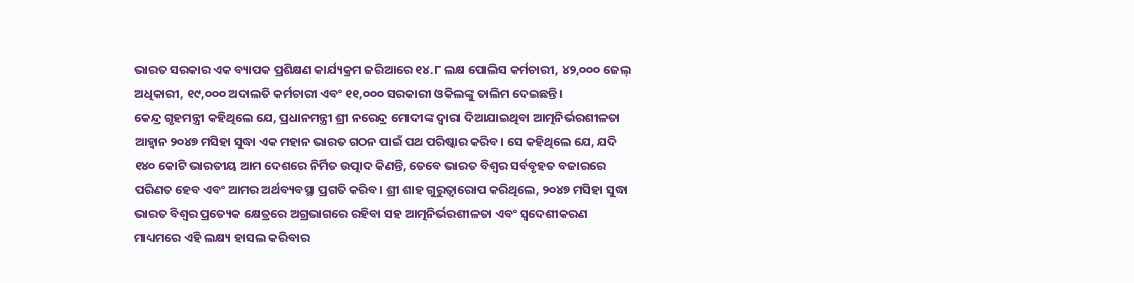ଭାରତ ସରକାର ଏକ ବ୍ୟାପକ ପ୍ରଶିକ୍ଷଣ କାର୍ଯ୍ୟକ୍ରମ ଜରିଆରେ ୧୪.୮ ଲକ୍ଷ ପୋଲିସ କର୍ମଚାରୀ, ୪୨,୦୦୦ ଜେଲ୍ ଅଧିକାରୀ, ୧୯,୦୦୦ ଅଦାଲତି କର୍ମଚାରୀ ଏବଂ ୧୧,୦୦୦ ସରକାରୀ ଓକିଲଙ୍କୁ ତାଲିମ ଦେଇଛନ୍ତି।
କେନ୍ଦ୍ର ଗୃହମନ୍ତ୍ରୀ କହିଥିଲେ ଯେ, ପ୍ରଧାନମନ୍ତ୍ରୀ ଶ୍ରୀ ନରେନ୍ଦ୍ର ମୋଦୀଙ୍କ ଦ୍ୱାରା ଦିଆଯାଇଥିବା ଆତ୍ମନିର୍ଭରଶୀଳତା ଆହ୍ୱାନ ୨୦୪୭ ମସିହା ସୁଦ୍ଧା ଏକ ମହାନ ଭାରତ ଗଠନ ପାଇଁ ପଥ ପରିଷ୍କାର କରିବ। ସେ କହିଥିଲେ ଯେ, ଯଦି ୧୪୦ କୋଟି ଭାରତୀୟ ଆମ ଦେଶରେ ନିର୍ମିତ ଉତ୍ପାଦ କିଣନ୍ତି, ତେବେ ଭାରତ ବିଶ୍ୱର ସର୍ବବୃହତ ବଜାରରେ ପରିଣତ ହେବ ଏବଂ ଆମର ଅର୍ଥବ୍ୟବସ୍ଥା ପ୍ରଗତି କରିବ। ଶ୍ରୀ ଶାହ ଗୁରୁତ୍ୱାରୋପ କରିଥିଲେ, ୨୦୪୭ ମସିହା ସୁଦ୍ଧା ଭାରତ ବିଶ୍ୱର ପ୍ରତ୍ୟେକ କ୍ଷେତ୍ରରେ ଅଗ୍ରଭାଗରେ ରହିବା ସହ ଆତ୍ମନିର୍ଭରଶୀଳତା ଏବଂ ସ୍ୱଦେଶୀକରଣ ମାଧ୍ୟମରେ ଏହି ଲକ୍ଷ୍ୟ ହାସଲ କରିବାର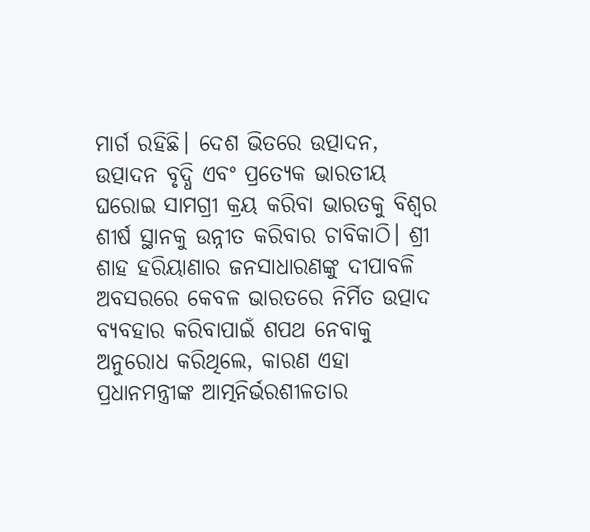ମାର୍ଗ ରହିଛି। ଦେଶ ଭିତରେ ଉତ୍ପାଦନ, ଉତ୍ପାଦନ ବୃଦ୍ଧି ଏବଂ ପ୍ରତ୍ୟେକ ଭାରତୀୟ ଘରୋଇ ସାମଗ୍ରୀ କ୍ରୟ କରିବା ଭାରତକୁ ବିଶ୍ୱର ଶୀର୍ଷ ସ୍ଥାନକୁ ଉନ୍ନୀତ କରିବାର ଚାବିକାଠି। ଶ୍ରୀ ଶାହ ହରିୟାଣାର ଜନସାଧାରଣଙ୍କୁ ଦୀପାବଳି ଅବସରରେ କେବଳ ଭାରତରେ ନିର୍ମିତ ଉତ୍ପାଦ ବ୍ୟବହାର କରିବାପାଇଁ ଶପଥ ନେବାକୁ ଅନୁରୋଧ କରିଥିଲେ, କାରଣ ଏହା ପ୍ରଧାନମନ୍ତ୍ରୀଙ୍କ ଆତ୍ମନିର୍ଭରଶୀଳତାର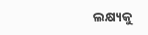ଲକ୍ଷ୍ୟକୁ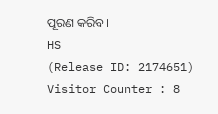ପୂରଣ କରିବ।
HS
(Release ID: 2174651)
Visitor Counter : 8